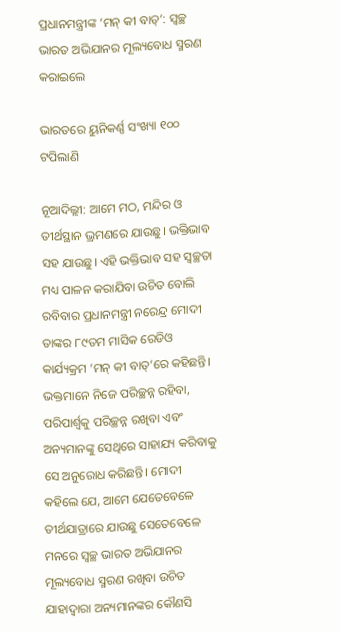ପ୍ରଧାନମନ୍ତ୍ରୀଙ୍କ ‘ମନ୍ କୀ ବାତ୍‌’: ସ୍ବଚ୍ଛ ଭାରତ ଅଭିଯାନର ମୂଲ୍ୟବୋଧ ସ୍ମରଣ କରାଇଲେ

ଭାରତରେ ୟୁନିକର୍ଣ୍ଣ ସଂଖ୍ୟା ୧୦୦ ଟପିଲାଣି

ନୂଆଦିଲ୍ଲୀ: ଆମେ ମଠ, ମନ୍ଦିର ଓ ତୀର୍ଥସ୍ଥାନ ଭ୍ରମ‌ଣରେ ଯାଉଛୁ। ଭକ୍ତିଭାବ ସହ ଯାଉଛୁ। ଏହି ଭକ୍ତିଭାବ ସହ ସ୍ବଚ୍ଛତା ମଧ୍ୟ ପାଳନ କରାଯିବା ଉଚିତ ବୋଲି ରବିବାର ପ୍ରଧାନମନ୍ତ୍ରୀ ନରେନ୍ଦ୍ର ମୋଦୀ ତାଙ୍କର ୮୯ତମ ମାସିକ ରେଡିଓ କାର୍ଯ୍ୟକ୍ରମ ‘ମନ୍ କୀ ବାତ୍’ରେ କହିଛନ୍ତି। ଭକ୍ତମାନେ ନିଜେ ପରିଚ୍ଛନ୍ନ ରହିବା, ପରିପାର୍ଶ୍ବକୁ ପରିଚ୍ଛନ୍ନ ରଖିବା ଏବଂ ଅନ୍ୟମାନଙ୍କୁ ସେଥିରେ ସାହାଯ୍ୟ କରିବାକୁ ସେ ଅନୁରୋଧ କରିଛନ୍ତି। ମୋଦୀ କହିଲେ ଯେ, ଆମେ ଯେତେବେଳେ ତୀର୍ଥଯାତ୍ରାରେ ଯାଉଛୁ ସେତେବେଳେ ମନରେ ସ୍ବଚ୍ଛ ଭାରତ ଅଭିଯାନର ମୂଲ୍ୟବୋଧ ସ୍ମରଣ ରଖିବା ଉଚିତ ଯାହାଦ୍ବାରା ଅନ୍ୟମାନଙ୍କର କୌଣସି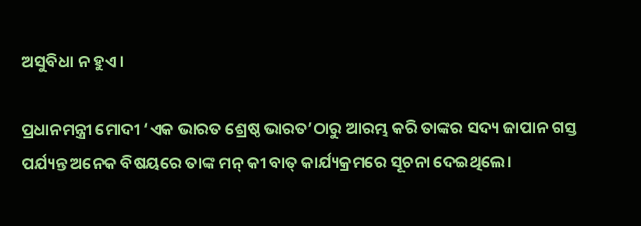ଅସୁବିଧା ନ ହୁଏ।

ପ୍ରଧାନମନ୍ତ୍ରୀ ମୋଦୀ ‘ଏକ ଭାରତ ଶ୍ରେଷ୍ଠ ଭାରତ’ଠାରୁ ଆରମ୍ଭ କରି ତାଙ୍କର ସଦ୍ୟ ଜାପାନ ଗସ୍ତ ପର୍ଯ୍ୟନ୍ତ ଅନେକ ବିଷୟରେ ତାଙ୍କ ମନ୍ କୀ ବାତ୍ କାର୍ଯ୍ୟକ୍ରମରେ ସୂଚନା ଦେଇଥିଲେ।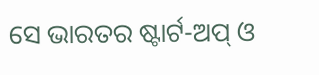ସେ ଭାରତର ‌ଷ୍ଟାର୍ଟ-ଅପ୍ ଓ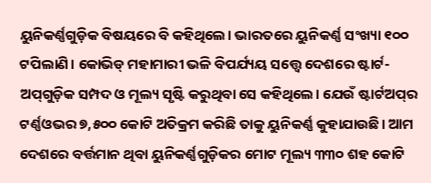ୟୁନିକର୍ଣ୍ଣଗୁଡ଼ିକ ବିଷୟରେ ବି କହିଥିଲେ। ଭାରତରେ ୟୁନିକର୍ଣ୍ଣ ସଂଖ୍ୟା ୧୦୦ ଟପିଲାଣି। କୋଭିଡ୍ ମହାମାରୀ ଭଳି ବିପର୍ଯ୍ୟୟ ସତ୍ତ୍ବେ ଦେଶରେ ଷ୍ଟାର୍ଟ-ଅପ୍‌ଗୁଡ଼ିକ ସମ୍ପଦ ଓ ମୂଲ୍ୟ ସୃଷ୍ଟି କରୁଥିବା ସେ କହିଥିଲେ। ଯେଉଁ ଷ୍ଟାର୍ଟଅପ୍‌ର ଟର୍ଣ୍ଣଓଭର ୭,୫୦୦ କୋଟି ଅତିକ୍ରମ କରିଛି ତାକୁ ୟୁନିକର୍ଣ୍ଣ କୁହାଯାଉଛି। ଆମ ଦେଶରେ ବର୍ତ୍ତମାନ ଥିବା ୟୁନିକର୍ଣ୍ଣଗୁଡ଼ିକର ମୋଟ ମୂଲ୍ୟ ୩୩୦ ଶହ କୋଟି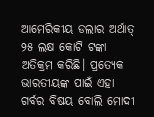ଆମେରିକୀୟ ଡଲାର ଅର୍ଥାତ୍ ୨୫ ଲକ୍ଷ କୋଟି ଟଙ୍କା ଅତିକ୍ରମ କରିଛି। ପ୍ରତ୍ୟେକ ଭାରତୀୟଙ୍କ ପାଇଁ ଏହା ଗର୍ବର ବିଷୟ ବୋଲି ମୋଦୀ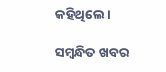କହିଥିଲେ।

ସମ୍ବନ୍ଧିତ ଖବର